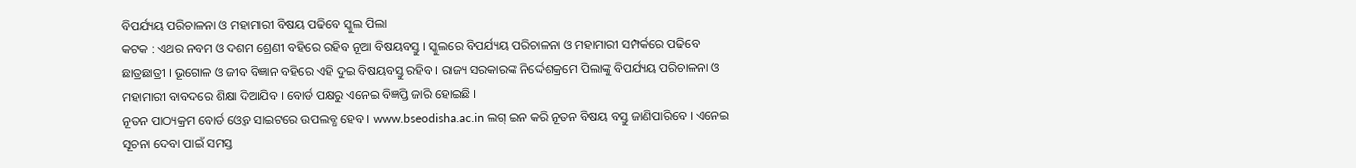ବିପର୍ଯ୍ୟୟ ପରିଚାଳନା ଓ ମହାମାରୀ ବିଷୟ ପଢିବେ ସ୍କୁଲ ପିଲା
କଟକ : ଏଥର ନବମ ଓ ଦଶମ ଶ୍ରେଣୀ ବହିରେ ରହିବ ନୂଆ ବିଷୟବସ୍ତୁ । ସ୍କୁଲରେ ବିପର୍ଯ୍ୟୟ ପରିଚାଳନା ଓ ମହାମାରୀ ସମ୍ପର୍କରେ ପଢିବେ ଛାତ୍ରଛାତ୍ରୀ । ଭୂଗୋଳ ଓ ଜୀବ ବିଜ୍ଞାନ ବହିରେ ଏହି ଦୁଇ ବିଷୟବସ୍ତୁ ରହିବ । ରାଜ୍ୟ ସରକାରଙ୍କ ନିର୍ଦ୍ଦେଶକ୍ରମେ ପିଲାଙ୍କୁ ବିପର୍ଯ୍ୟୟ ପରିଚାଳନା ଓ ମହାମାରୀ ବାବଦରେ ଶିକ୍ଷା ଦିଆଯିବ । ବୋର୍ଡ ପକ୍ଷରୁ ଏନେଇ ବିଜ୍ଞପ୍ତି ଜାରି ହୋଇଛି ।
ନୂତନ ପାଠ୍ୟକ୍ରମ ବୋର୍ଡ ଓ୍ବେବ ସାଇଟରେ ଉପଲବ୍ଧ ହେବ । www.bseodisha.ac.in ଲଗ୍ ଇନ କରି ନୂତନ ବିଷୟ ବସ୍ତୁ ଜାଣିପାରିବେ । ଏନେଇ ସୂଚନା ଦେବା ପାଇଁ ସମସ୍ତ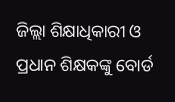ଜିଲ୍ଲା ଶିକ୍ଷାଧିକାରୀ ଓ ପ୍ରଧାନ ଶିକ୍ଷକଙ୍କୁ ବୋର୍ଡ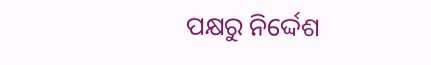ପକ୍ଷରୁ ନିର୍ଦ୍ଦେଶ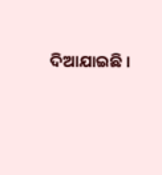ଦିଆଯାଇଛି ।